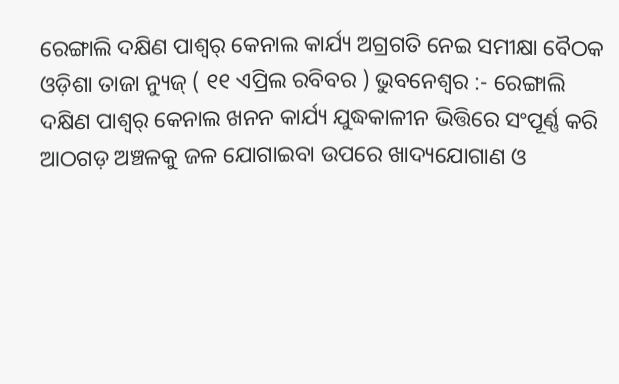ରେଙ୍ଗାଲି ଦକ୍ଷିଣ ପାଶ୍ୱର୍ କେନାଲ କାର୍ଯ୍ୟ ଅଗ୍ରଗତି ନେଇ ସମୀକ୍ଷା ବୈଠକ
ଓଡ଼ିଶା ତାଜା ନ୍ୟୁଜ୍ ( ୧୧ ଏପ୍ରିଲ ରବିବର ) ଭୁବନେଶ୍ୱର :- ରେଙ୍ଗାଲି ଦକ୍ଷିଣ ପାଶ୍ୱର୍ କେନାଲ ଖନନ କାର୍ଯ୍ୟ ଯୁଦ୍ଧକାଳୀନ ଭିତ୍ତିରେ ସଂପୂର୍ଣ୍ଣ କରି ଆଠଗଡ଼ ଅଞ୍ଚଳକୁ ଜଳ ଯୋଗାଇବା ଉପରେ ଖାଦ୍ୟଯୋଗାଣ ଓ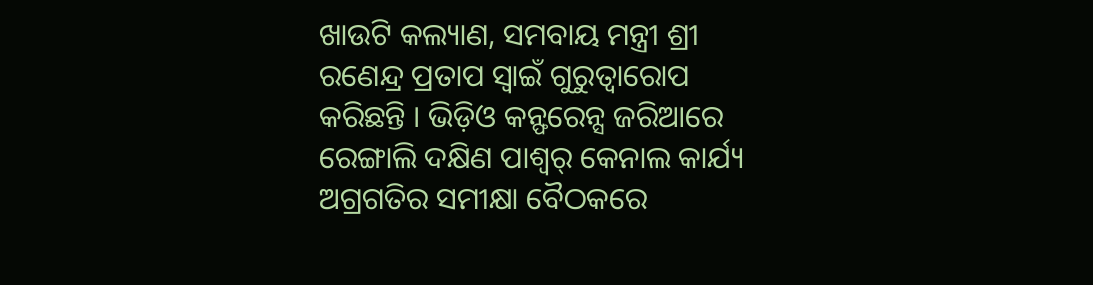ଖାଉଟି କଲ୍ୟାଣ, ସମବାୟ ମନ୍ତ୍ରୀ ଶ୍ରୀ ରଣେନ୍ଦ୍ର ପ୍ରତାପ ସ୍ୱାଇଁ ଗୁରୁତ୍ୱାରୋପ କରିଛନ୍ତି । ଭିଡ଼ିଓ କନ୍ଫରେନ୍ସ ଜରିଆରେ ରେଙ୍ଗାଲି ଦକ୍ଷିଣ ପାଶ୍ୱର୍ କେନାଲ କାର୍ଯ୍ୟ ଅଗ୍ରଗତିର ସମୀକ୍ଷା ବୈଠକରେ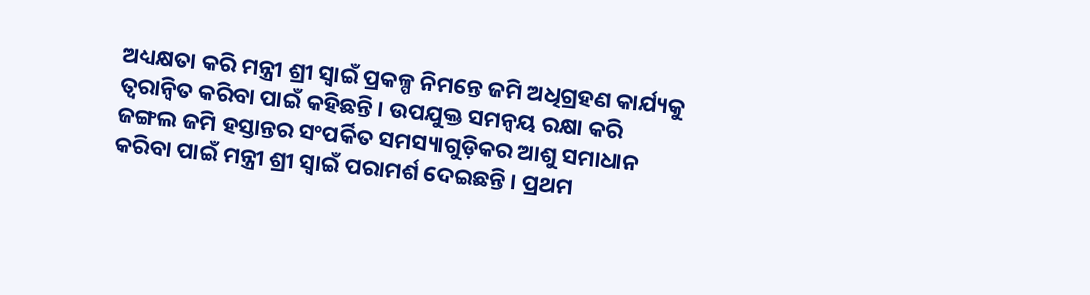ଅଧ୍ୟକ୍ଷତା କରି ମନ୍ତ୍ରୀ ଶ୍ରୀ ସ୍ୱାଇଁ ପ୍ରକଳ୍ପ ନିମନ୍ତେ ଜମି ଅଧିଗ୍ରହଣ କାର୍ଯ୍ୟକୁ ତ୍ୱରାନ୍ୱିତ କରିବା ପାଇଁ କହିଛନ୍ତି । ଉପଯୁକ୍ତ ସମନ୍ୱୟ ରକ୍ଷା କରି ଜଙ୍ଗଲ ଜମି ହସ୍ତାନ୍ତର ସଂପର୍କିତ ସମସ୍ୟାଗୁଡ଼ିକର ଆଶୁ ସମାଧାନ କରିବା ପାଇଁ ମନ୍ତ୍ରୀ ଶ୍ରୀ ସ୍ୱାଇଁ ପରାମର୍ଶ ଦେଇଛନ୍ତି । ପ୍ରଥମ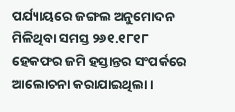ପର୍ଯ୍ୟାୟରେ ଜଙ୍ଗଲ ଅନୁମୋଦନ ମିଳିଥିବା ସମସ୍ତ ୨୬୧.୧୮୧୮ ହେକଫର ଜମି ହସ୍ତାନ୍ତର ସଂପର୍କରେ ଆଲୋଚନା କରାଯାଇଥିଲା ।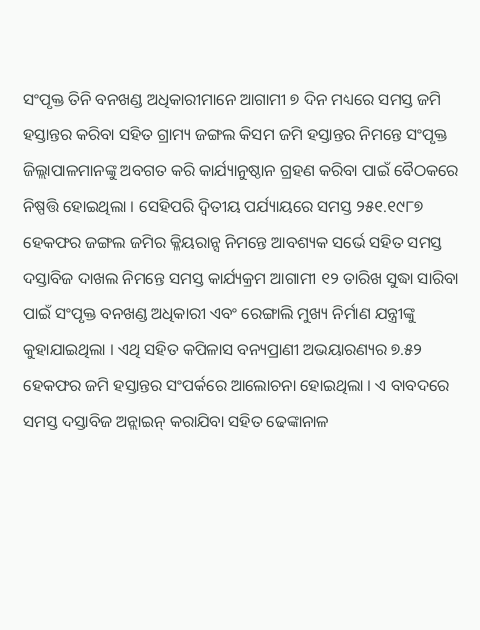ସଂପୃକ୍ତ ତିନି ବନଖଣ୍ଡ ଅଧିକାରୀମାନେ ଆଗାମୀ ୭ ଦିନ ମଧ୍ୟରେ ସମସ୍ତ ଜମି ହସ୍ତାନ୍ତର କରିବା ସହିତ ଗ୍ରାମ୍ୟ ଜଙ୍ଗଲ କିସମ ଜମି ହସ୍ତାନ୍ତର ନିମନ୍ତେ ସଂପୃକ୍ତ ଜିଲ୍ଲାପାଳମାନଙ୍କୁ ଅବଗତ କରି କାର୍ଯ୍ୟାନୁଷ୍ଠାନ ଗ୍ରହଣ କରିବା ପାଇଁ ବୈଠକରେ ନିଷ୍ପତ୍ତି ହୋଇଥିଲା । ସେହିପରି ଦ୍ୱିତୀୟ ପର୍ଯ୍ୟାୟରେ ସମସ୍ତ ୨୫୧.୧୯୮୭ ହେକଫର ଜଙ୍ଗଲ ଜମିର କ୍ଳିୟରାନ୍ସ ନିମନ୍ତେ ଆବଶ୍ୟକ ସର୍ଭେ ସହିତ ସମସ୍ତ ଦସ୍ତାବିଜ ଦାଖଲ ନିମନ୍ତେ ସମସ୍ତ କାର୍ଯ୍ୟକ୍ରମ ଆଗାମୀ ୧୨ ତାରିଖ ସୁଦ୍ଧା ସାରିବା ପାଇଁ ସଂପୃକ୍ତ ବନଖଣ୍ଡ ଅଧିକାରୀ ଏବଂ ରେଙ୍ଗାଲି ମୁଖ୍ୟ ନିର୍ମାଣ ଯନ୍ତ୍ରୀଙ୍କୁ କୁହାଯାଇଥିଲା । ଏଥି ସହିତ କପିଳାସ ବନ୍ୟପ୍ରାଣୀ ଅଭୟାରଣ୍ୟର ୭.୫୨ ହେକଫର ଜମି ହସ୍ତାନ୍ତର ସଂପର୍କରେ ଆଲୋଚନା ହୋଇଥିଲା । ଏ ବାବଦରେ ସମସ୍ତ ଦସ୍ତାବିଜ ଅନ୍ଲାଇନ୍ କରାଯିବା ସହିତ ଢେଙ୍କାନାଳ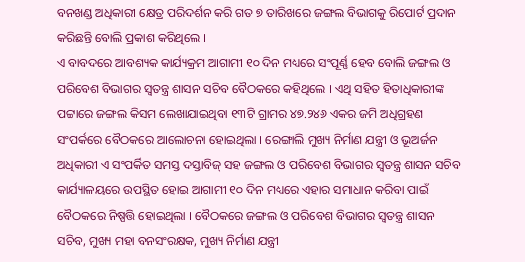ବନଖଣ୍ଡ ଅଧିକାରୀ କ୍ଷେତ୍ର ପରିଦର୍ଶନ କରି ଗତ ୭ ତାରିଖରେ ଜଙ୍ଗଲ ବିଭାଗକୁ ରିପୋର୍ଟ ପ୍ରଦାନ କରିଛନ୍ତି ବୋଲି ପ୍ରକାଶ କରିଥିଲେ ।
ଏ ବାବଦରେ ଆବଶ୍ୟକ କାର୍ଯ୍ୟକ୍ରମ ଆଗାମୀ ୧୦ ଦିନ ମଧ୍ୟରେ ସଂପୂର୍ଣ୍ଣ ହେବ ବୋଲି ଜଙ୍ଗଲ ଓ ପରିବେଶ ବିଭାଗର ସ୍ୱତନ୍ତ୍ର ଶାସନ ସଚିବ ବୈଠକରେ କହିଥିଲେ । ଏଥି ସହିତ ହିତାଧିକାରୀଙ୍କ ପଟ୍ଟାରେ ଜଙ୍ଗଲ କିସମ ଲେଖାଯାଇଥିବା ୧୩ଟି ଗ୍ରାମର ୪୭.୨୪୬ ଏକର ଜମି ଅଧିଗ୍ରହଣ ସଂପର୍କରେ ବୈଠକରେ ଆଲୋଚନା ହୋଇଥିଲା । ରେଙ୍ଗାଲି ମୁଖ୍ୟ ନିର୍ମାଣ ଯନ୍ତ୍ରୀ ଓ ଭୂଅର୍ଜନ ଅଧିକାରୀ ଏ ସଂପର୍କିତ ସମସ୍ତ ଦସ୍ତାବିଜ୍ ସହ ଜଙ୍ଗଲ ଓ ପରିବେଶ ବିଭାଗର ସ୍ୱତନ୍ତ୍ର ଶାସନ ସଚିବ କାର୍ଯ୍ୟାଳୟରେ ଉପସ୍ଥିତ ହୋଇ ଆଗାମୀ ୧୦ ଦିନ ମଧ୍ୟରେ ଏହାର ସମାଧାନ କରିବା ପାଇଁ ବୈଠକରେ ନିଷ୍ପତ୍ତି ହୋଇଥିଲା । ବୈଠକରେ ଜଙ୍ଗଲ ଓ ପରିବେଶ ବିଭାଗର ସ୍ୱତନ୍ତ୍ର ଶାସନ ସଚିବ, ମୁଖ୍ୟ ମହା ବନସଂରକ୍ଷକ, ମୁଖ୍ୟ ନିର୍ମାଣ ଯନ୍ତ୍ରୀ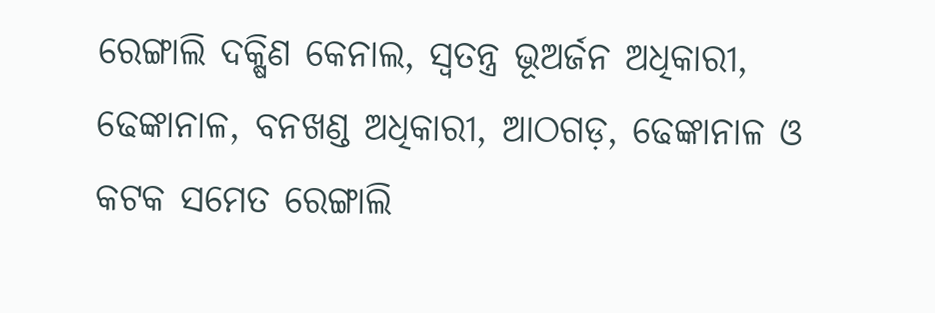ରେଙ୍ଗାଲି ଦକ୍ଷିଣ କେନାଲ, ସ୍ୱତନ୍ତ୍ର ଭୂଅର୍ଜନ ଅଧିକାରୀ, ଢେଙ୍କାନାଳ, ବନଖଣ୍ଡ ଅଧିକାରୀ, ଆଠଗଡ଼, ଢେଙ୍କାନାଳ ଓ କଟକ ସମେତ ରେଙ୍ଗାଲି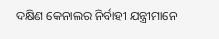ଦକ୍ଷିଣ କେନାଲର ନିର୍ବାହୀ ଯନ୍ତ୍ରୀମାନେ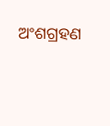ଅଂଶଗ୍ରହଣ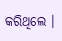କରିଥିଲେ ।